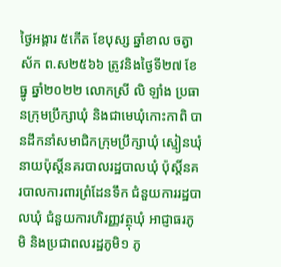ថ្ងៃអង្គារ ៥កើត ខែបុស្ស ឆ្នាំខាល ចត្វាស័ក ព.ស២៥៦៦ ត្រូវនិងថ្ងៃទី២៧ ខែធ្នូ ឆ្នាំ២០២២ លោកស្រី លិ ឡាំង ប្រធានក្រុមប្រឹក្សាឃុំ និងជាមេឃុំកោះកាពិ បានដឹកនាំសមាជិកក្រុមប្រឹក្សាឃុំ ស្មៀនឃុំ នាយប៉ុស្តិ៍នគរបាលរដ្ឋបាលឃុំ ប៉ុស្តិ៍នគរបាលការពារព្រំដែនទឹក ជំនួយការរដ្ឋបាលឃុំ ជំនួយការហិរញ្ញវត្ថុឃុំ អាជ្ញាធរភូមិ និងប្រជាពលរដ្ឋភូមិ១ ភូ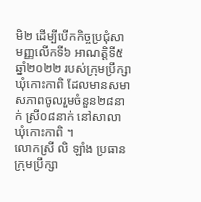មិ២ ដើម្បីបើកកិច្ចប្រជុំសាមញ្ញលើកទី៦ អាណត្តិទី៥ ឆ្នាំ២០២២ របស់ក្រុមប្រឹក្សាឃុំកោះកាពិ ដែលមានសមាសភាពចូលរួមចំនួន២៨នាក់ ស្រី០៨នាក់ នៅសាលាឃុំកោះកាពិ ។
លោកស្រី លិ ឡាំង ប្រធានក្រុមប្រឹក្សា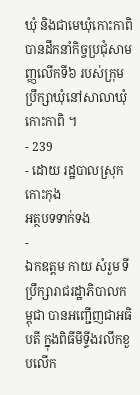ឃុំ និងជាមេឃុំកោះកាពិ បានដឹកនាំកិច្ចប្រជុំសាមញ្ញលើកទី៦ របស់ក្រុមប្រឹក្សាឃុំនៅសាលាឃុំកោះកាពិ ។
- 239
- ដោយ រដ្ឋបាលស្រុកកោះកុង
អត្ថបទទាក់ទង
-
ឯកឧត្តម កាយ សំរួម ទីប្រឹក្សារាជរដ្ឋាភិបាលកម្ពុជា បានអញ្ជើញជាអធិបតី ក្នុងពិធីមីទ្ទីងរលឹកខួបលើក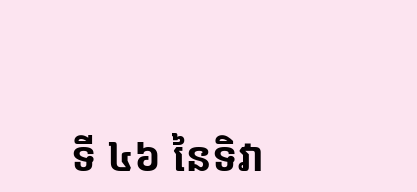ទី ៤៦ នៃទិវា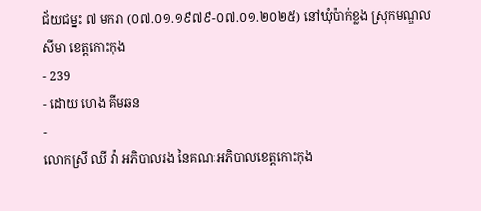ជ័យជម្នះ ៧ មករា (០៧.០១.១៩៧៩-០៧.០១.២០២៥) នៅឃុំប៉ាក់ខ្លង ស្រុកមណ្ឌលសីមា ខេត្តកោះកុង
- 239
- ដោយ ហេង គីមឆន
-
លោកស្រី ឈី វ៉ា អភិបាលរង នៃគណៈអភិបាលខេត្តកោះកុង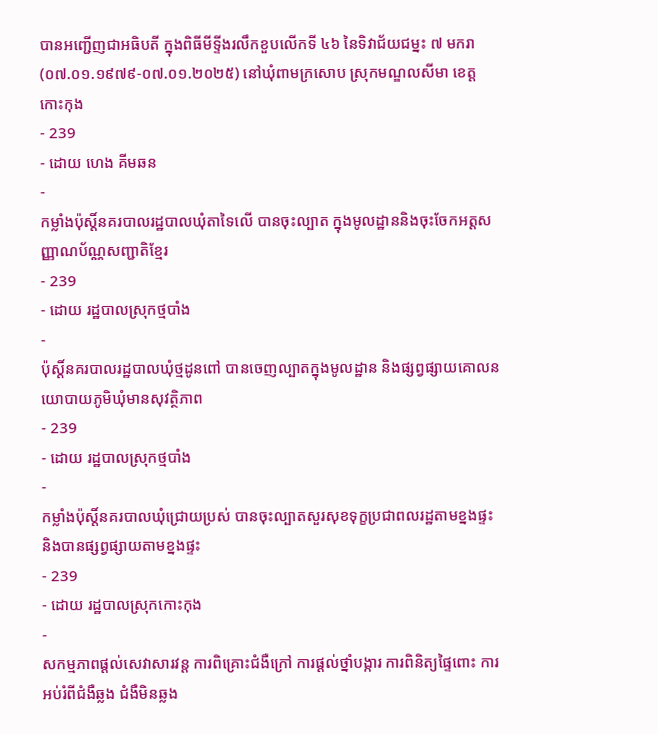បានអញ្ជើញជាអធិបតី ក្នុងពិធីមីទ្ទីងរលឹកខួបលើកទី ៤៦ នៃទិវាជ័យជម្នះ ៧ មករា (០៧.០១.១៩៧៩-០៧.០១.២០២៥) នៅឃុំពាមក្រសោប ស្រុកមណ្ឌលសីមា ខេត្តកោះកុង
- 239
- ដោយ ហេង គីមឆន
-
កម្លាំងប៉ុស្តិ៍នគរបាលរដ្ឋបាលឃុំតាទៃលើ បានចុះល្បាត ក្នុងមូលដ្ឋាននិងចុះចែកអត្តសញ្ញាណប័ណ្ណសញ្ជាតិខ្មែរ
- 239
- ដោយ រដ្ឋបាលស្រុកថ្មបាំង
-
ប៉ុស្តិ៍នគរបាលរដ្ឋបាលឃុំថ្មដូនពៅ បានចេញល្បាតក្នុងមូលដ្ឋាន និងផ្សព្វផ្សាយគោលនយោបាយភូមិឃុំមានសុវត្ថិភាព
- 239
- ដោយ រដ្ឋបាលស្រុកថ្មបាំង
-
កម្លាំងប៉ុស្តិ៍នគរបាលឃុំជ្រោយប្រស់ បានចុះល្បាតសួរសុខទុក្ខប្រជាពលរដ្ឋតាមខ្នងផ្ទះ និងបានផ្សព្វផ្សាយតាមខ្នងផ្ទះ
- 239
- ដោយ រដ្ឋបាលស្រុកកោះកុង
-
សកម្មភាពផ្ដល់សេវាសារវន្ត ការពិគ្រោះជំងឺក្រៅ ការផ្ដល់ថ្នាំបង្ការ ការពិនិត្យផ្ទៃពោះ ការអប់រំពីជំងឺឆ្លង ជំងឺមិនឆ្លង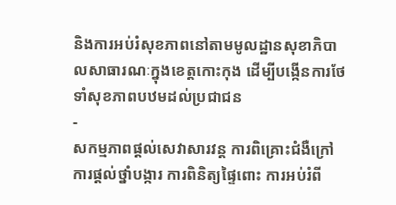និងការអប់រំសុខភាពនៅតាមមូលដ្ឋានសុខាភិបាលសាធារណៈក្នុងខេត្តកោះកុង ដើម្បីបង្កើនការថែទាំសុខភាពបឋមដល់ប្រជាជន
-
សកម្មភាពផ្ដល់សេវាសារវន្ត ការពិគ្រោះជំងឺក្រៅ ការផ្ដល់ថ្នាំបង្ការ ការពិនិត្យផ្ទៃពោះ ការអប់រំពី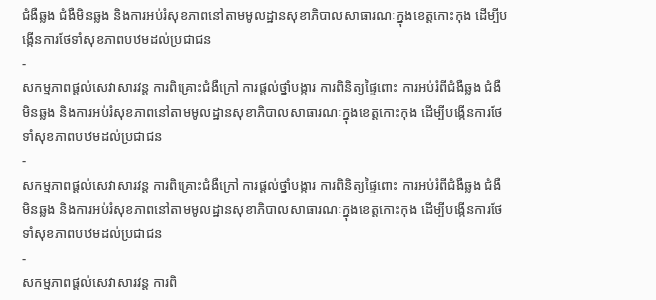ជំងឺឆ្លង ជំងឺមិនឆ្លង និងការអប់រំសុខភាពនៅតាមមូលដ្ឋានសុខាភិបាលសាធារណៈក្នុងខេត្តកោះកុង ដើម្បីបង្កើនការថែទាំសុខភាពបឋមដល់ប្រជាជន
-
សកម្មភាពផ្ដល់សេវាសារវន្ត ការពិគ្រោះជំងឺក្រៅ ការផ្ដល់ថ្នាំបង្ការ ការពិនិត្យផ្ទៃពោះ ការអប់រំពីជំងឺឆ្លង ជំងឺមិនឆ្លង និងការអប់រំសុខភាពនៅតាមមូលដ្ឋានសុខាភិបាលសាធារណៈក្នុងខេត្តកោះកុង ដើម្បីបង្កើនការថែទាំសុខភាពបឋមដល់ប្រជាជន
-
សកម្មភាពផ្ដល់សេវាសារវន្ត ការពិគ្រោះជំងឺក្រៅ ការផ្ដល់ថ្នាំបង្ការ ការពិនិត្យផ្ទៃពោះ ការអប់រំពីជំងឺឆ្លង ជំងឺមិនឆ្លង និងការអប់រំសុខភាពនៅតាមមូលដ្ឋានសុខាភិបាលសាធារណៈក្នុងខេត្តកោះកុង ដើម្បីបង្កើនការថែទាំសុខភាពបឋមដល់ប្រជាជន
-
សកម្មភាពផ្ដល់សេវាសារវន្ត ការពិ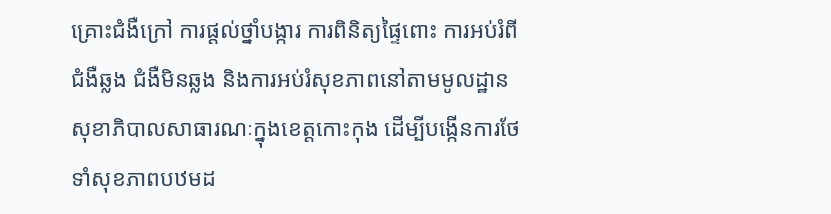គ្រោះជំងឺក្រៅ ការផ្ដល់ថ្នាំបង្ការ ការពិនិត្យផ្ទៃពោះ ការអប់រំពីជំងឺឆ្លង ជំងឺមិនឆ្លង និងការអប់រំសុខភាពនៅតាមមូលដ្ឋានសុខាភិបាលសាធារណៈក្នុងខេត្តកោះកុង ដើម្បីបង្កើនការថែទាំសុខភាពបឋមដ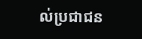ល់ប្រជាជន